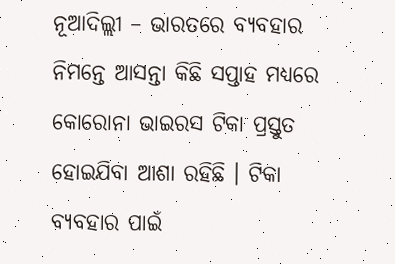ନୂଆଦିଲ୍ଲୀ – ଭାରତରେ ବ୍ୟବହାର ନିମନ୍ତେ ଆସନ୍ତା କିଛି ସପ୍ତାହ ମଧ୍ୟରେ କୋରୋନା ଭାଇରସ ଟିକା ପ୍ରସ୍ତୁତ ହୋଇଯିବା ଆଶା ରହିଛି । ଟିକା ବ୍ୟବହାର ପାଇଁ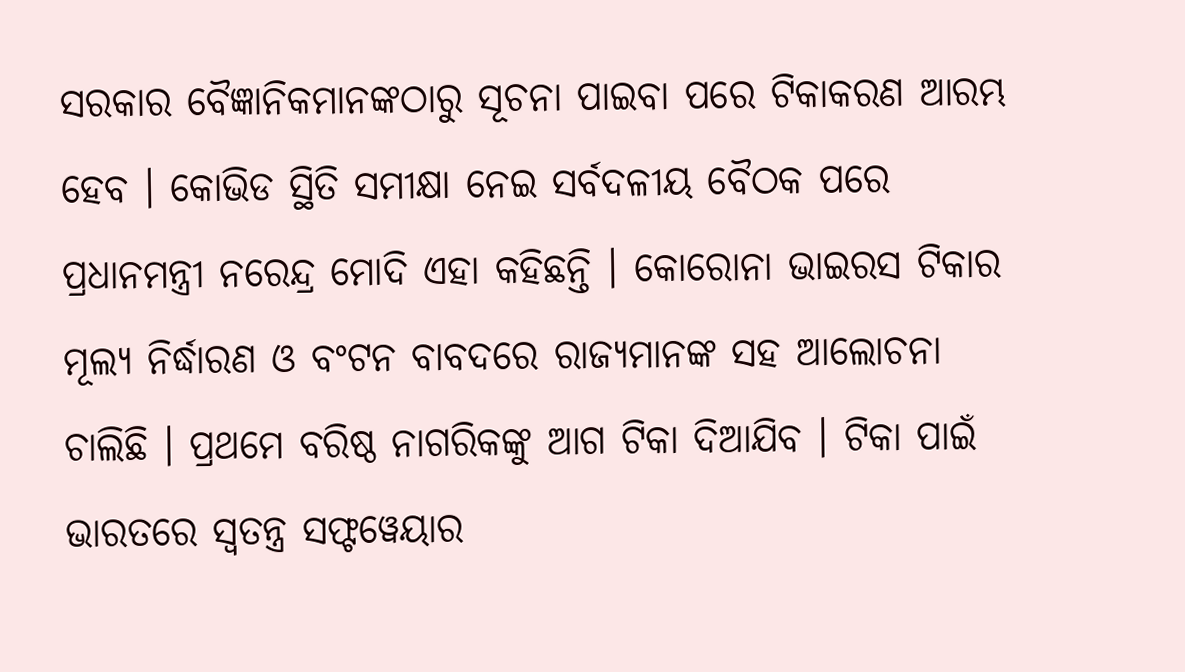ସରକାର ବୈଜ୍ଞାନିକମାନଙ୍କଠାରୁ ସୂଚନା ପାଇବା ପରେ ଟିକାକରଣ ଆରମ୍ଭ ହେବ । କୋଭିଡ ସ୍ଥିତି ସମୀକ୍ଷା ନେଇ ସର୍ବଦଳୀୟ ବୈଠକ ପରେ ପ୍ରଧାନମନ୍ତ୍ରୀ ନରେନ୍ଦ୍ର ମୋଦି ଏହା କହିଛନ୍ତି । କୋରୋନା ଭାଇରସ ଟିକାର ମୂଲ୍ୟ ନିର୍ଦ୍ଧାରଣ ଓ ବଂଟନ ବାବଦରେ ରାଜ୍ୟମାନଙ୍କ ସହ ଆଲୋଚନା ଚାଲିଛି । ପ୍ରଥମେ ବରିଷ୍ଠ ନାଗରିକଙ୍କୁ ଆଗ ଟିକା ଦିଆଯିବ । ଟିକା ପାଇଁ ଭାରତରେ ସ୍ୱତନ୍ତ୍ର ସଫ୍ଟୱେୟାର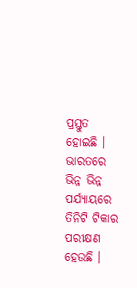ପ୍ରସ୍ତୁତ ହୋଇଛି । ଭାରତରେ ଭିନ୍ନ ଭିନ୍ନ ପର୍ଯ୍ୟାୟରେ ତିନିଟି ଟିକାର ପରୀକ୍ଷଣ ହେଉଛି ।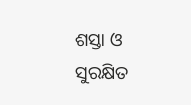ଶସ୍ତା ଓ ସୁରକ୍ଷିତ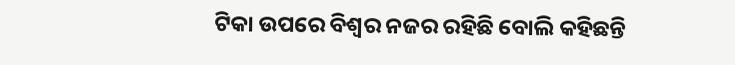ଟିକା ଉପରେ ବିଶ୍ୱର ନଜର ରହିଛି ବୋଲି କହିଛନ୍ତି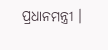ପ୍ରଧାନମନ୍ତ୍ରୀ ।